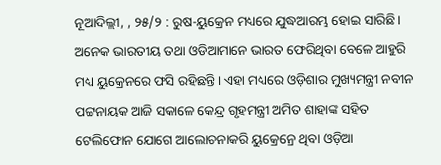ନୂଆଦିଲ୍ଲୀ, , ୨୫/୨ : ରୁଷ-ୟୁକ୍ରେନ ମଧ୍ୟରେ ଯୁଦ୍ଧଆରମ୍ଭ ହୋଇ ସାରିଛି। ଅନେକ ଭାରତୀୟ ତଥା ଓଡିଆମାନେ ଭାରତ ଫେରିଥିବା ବେଳେ ଆହୁରି ମଧ୍ୟ ୟୁକ୍ରେନରେ ଫସି ରହିଛନ୍ତି। ଏହା ମଧ୍ୟରେ ଓଡ଼ିଶାର ମୁଖ୍ୟମନ୍ତ୍ରୀ ନବୀନ ପଟ୍ଟନାୟକ ଆଜି ସକାଳେ କେନ୍ଦ୍ର ଗୃହମନ୍ତ୍ରୀ ଅମିତ ଶାହାଙ୍କ ସହିତ ଟେଲିଫୋନ ଯୋଗେ ଆଲୋଚନାକରି ୟୁକ୍ରେନ୍ରେ ଥିବା ଓଡ଼ିଆ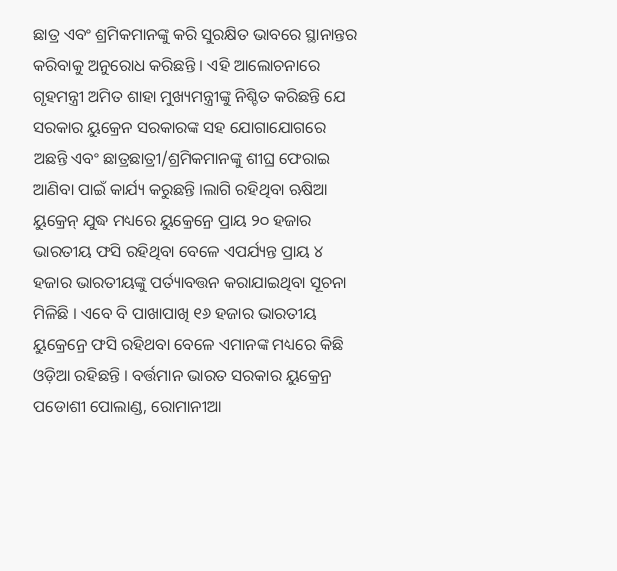ଛାତ୍ର ଏବଂ ଶ୍ରମିକମାନଙ୍କୁ କରି ସୁରକ୍ଷିତ ଭାବରେ ସ୍ଥାନାନ୍ତର କରିବାକୁ ଅନୁରୋଧ କରିଛନ୍ତି । ଏହି ଆଲୋଚନାରେ ଗୃହମନ୍ତ୍ରୀ ଅମିତ ଶାହା ମୁଖ୍ୟମନ୍ତ୍ରୀଙ୍କୁ ନିଶ୍ଚିତ କରିଛନ୍ତି ଯେ ସରକାର ୟୁକ୍ରେନ ସରକାରଙ୍କ ସହ ଯୋଗାଯୋଗରେ ଅଛନ୍ତି ଏବଂ ଛାତ୍ରଛାତ୍ରୀ/ଶ୍ରମିକମାନଙ୍କୁ ଶୀଘ୍ର ଫେରାଇ ଆଣିବା ପାଇଁ କାର୍ଯ୍ୟ କରୁଛନ୍ତି ।ଲାଗି ରହିଥିବା ଋଷିଆ ୟୁକ୍ରେନ୍ ଯୁଦ୍ଧ ମଧ୍ୟରେ ୟୁକ୍ରେନ୍ରେ ପ୍ରାୟ ୨୦ ହଜାର ଭାରତୀୟ ଫସି ରହିଥିବା ବେଳେ ଏପର୍ଯ୍ୟନ୍ତ ପ୍ରାୟ ୪ ହଜାର ଭାରତୀୟଙ୍କୁ ପର୍ତ୍ୟାବତ୍ତନ କରାଯାଇଥିବା ସୂଚନା ମିଳିଛି । ଏବେ ବି ପାଖାପାଖି ୧୬ ହଜାର ଭାରତୀୟ ୟୁକ୍ରେନ୍ରେ ଫସି ରହିଥବା ବେଳେ ଏମାନଙ୍କ ମଧ୍ୟରେ କିଛି ଓଡ଼ିଆ ରହିଛନ୍ତି । ବର୍ତ୍ତମାନ ଭାରତ ସରକାର ୟୁକ୍ରେନ୍ର ପଡୋଶୀ ପୋଲାଣ୍ଡ, ରୋମାନୀଆ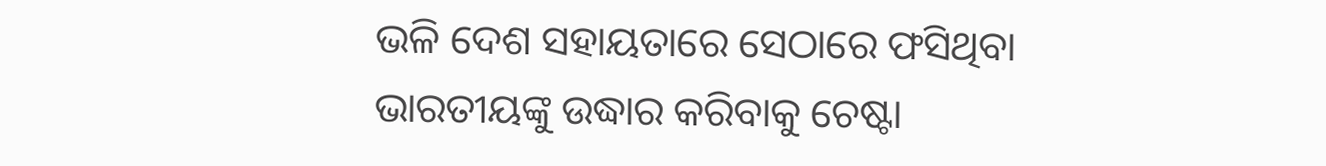ଭଳି ଦେଶ ସହାୟତାରେ ସେଠାରେ ଫସିଥିବା ଭାରତୀୟଙ୍କୁ ଉଦ୍ଧାର କରିବାକୁ ଚେଷ୍ଟା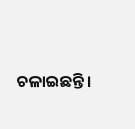ଚଳାଇଛନ୍ତି ।